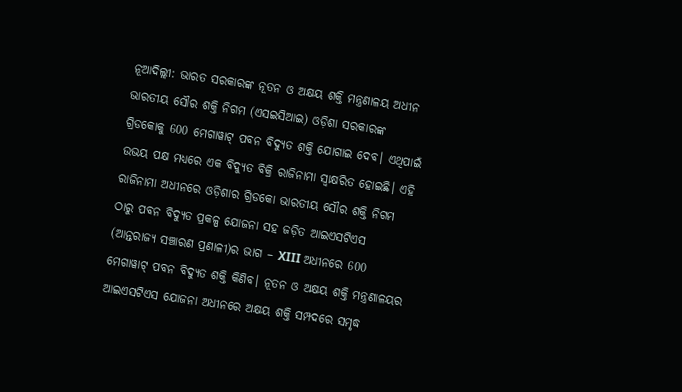ନୂଆଦିଲ୍ଲୀ: ଭାରତ ସରକାରଙ୍କ ନୂତନ ଓ ଅକ୍ଷୟ ଶକ୍ତି ମନ୍ତ୍ରଣାଳୟ ଅଧୀନ ଭାରତୀୟ ସୌର ଶକ୍ତି ନିଗମ (ଏସଇସିଆଇ) ଓଡ଼ିଶା ସରକାରଙ୍କ ଗ୍ରିଡକୋକୁ 600 ମେଗାୱାଟ୍ ପବନ ବିଦ୍ୟୁତ ଶକ୍ତି ଯୋଗାଇ ଦେବ। ଏଥିପାଇଁ ଉଭୟ ପକ୍ଷ ମଧ୍ୟରେ ଏକ ବିଦ୍ୟୁତ ବିକ୍ରି ରାଜିନାମା ସ୍ୱାକ୍ଷରିତ ହୋଇଛି। ଏହି ରାଜିନାମା ଅଧୀନରେ ଓଡ଼ିଶାର ଗ୍ରିଡକୋ ଭାରତୀୟ ସୌର ଶକ୍ତି ନିଗମ ଠାରୁ ପବନ ବିଦ୍ୟୁତ ପ୍ରକଳ୍ପ ଯୋଜନା ସହ ଜଡ଼ିତ ଆଇଏସଟିଏସ (ଆନ୍ତରାଜ୍ୟ ସଞ୍ଚାରଣ ପ୍ରଣାଳୀ)ର ଭାଗ – XIII ଅଧୀନରେ 600 ମେଗାୱାଟ୍ ପବନ ବିଦ୍ୟୁତ ଶକ୍ତି କିଣିବ। ନୂତନ ଓ ଅକ୍ଷୟ ଶକ୍ତି ମନ୍ତ୍ରଣାଳୟର ଆଇଏସଟିଏସ ଯୋଜନା ଅଧୀନରେ ଅକ୍ଷୟ ଶକ୍ତି ସମ୍ପଦରେ ସମୃଦ୍ଧ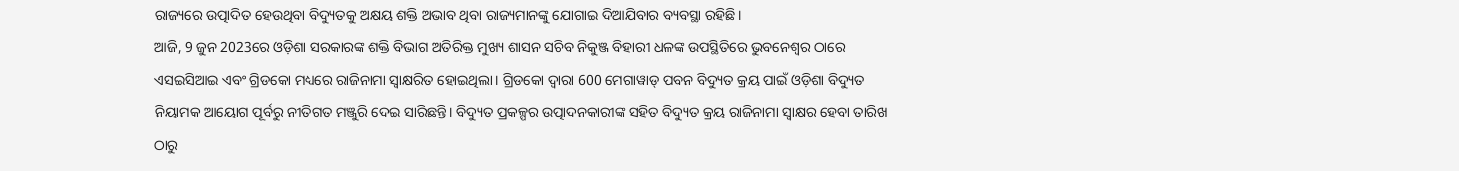ରାଜ୍ୟରେ ଉତ୍ପାଦିତ ହେଉଥିବା ବିଦ୍ୟୁତକୁ ଅକ୍ଷୟ ଶକ୍ତି ଅଭାବ ଥିବା ରାଜ୍ୟମାନଙ୍କୁ ଯୋଗାଇ ଦିଆଯିବାର ବ୍ୟବସ୍ଥା ରହିଛି।
ଆଜି, 9 ଜୁନ 2023ରେ ଓଡ଼ିଶା ସରକାରଙ୍କ ଶକ୍ତି ବିଭାଗ ଅତିରିକ୍ତ ମୁଖ୍ୟ ଶାସନ ସଚିବ ନିକୁଞ୍ଜ ବିହାରୀ ଧଳଙ୍କ ଉପସ୍ଥିତିରେ ଭୁବନେଶ୍ୱର ଠାରେ ଏସଇସିଆଇ ଏବଂ ଗ୍ରିଡକୋ ମଧ୍ୟରେ ରାଜିନାମା ସ୍ୱାକ୍ଷରିତ ହୋଇଥିଲା। ଗ୍ରିଡକୋ ଦ୍ୱାରା 600 ମେଗାୱାଡ୍ ପବନ ବିଦ୍ୟୁତ କ୍ରୟ ପାଇଁ ଓଡ଼ିଶା ବିଦ୍ୟୁତ ନିୟାମକ ଆୟୋଗ ପୂର୍ବରୁ ନୀତିଗତ ମଞ୍ଜୁରି ଦେଇ ସାରିଛନ୍ତି। ବିଦ୍ୟୁତ ପ୍ରକଳ୍ପର ଉତ୍ପାଦନକାରୀଙ୍କ ସହିତ ବିଦ୍ୟୁତ କ୍ରୟ ରାଜିନାମା ସ୍ୱାକ୍ଷର ହେବା ତାରିଖ ଠାରୁ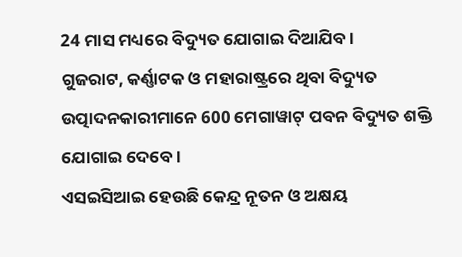24 ମାସ ମଧ୍ୟରେ ବିଦ୍ୟୁତ ଯୋଗାଇ ଦିଆଯିବ।
ଗୁଜରାଟ, କର୍ଣ୍ଣାଟକ ଓ ମହାରାଷ୍ଟ୍ରରେ ଥିବା ବିଦ୍ୟୁତ ଉତ୍ପାଦନକାରୀମାନେ 600 ମେଗାୱାଟ୍ ପବନ ବିଦ୍ୟୁତ ଶକ୍ତି ଯୋଗାଇ ଦେବେ।
ଏସଇସିଆଇ ହେଉଛି କେନ୍ଦ୍ର ନୂତନ ଓ ଅକ୍ଷୟ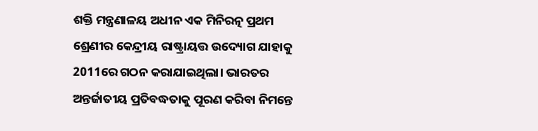ଶକ୍ତି ମନ୍ତ୍ରଣାଳୟ ଅଧୀନ ଏକ ମିନିରତ୍ନ ପ୍ରଥମ ଶ୍ରେଣୀର କେନ୍ଦ୍ରୀୟ ରାଷ୍ଟ୍ରାୟତ୍ତ ଉଦ୍ୟୋଗ ଯାହାକୁ 2011ରେ ଗଠନ କରାଯାଇଥିଲା। ଭାରତର ଅନ୍ତର୍ଜାତୀୟ ପ୍ରତିବଦ୍ଧତାକୁ ପୂରଣ କରିବା ନିମନ୍ତେ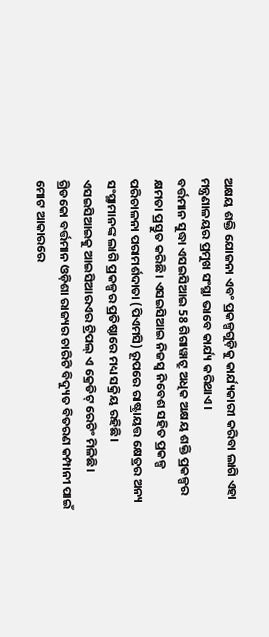ଅକ୍ଷୟ ଶକ୍ତି ଯୋଜନା ଏବଂ ପ୍ରକଳ୍ପଗୁଡ଼ିକୁ କାର୍ଯ୍ୟକାରୀ କରିବା ଲାଗି ଏହା ମନ୍ତ୍ରଣାଳୟର ପ୍ରମୁଖ ସଂସ୍ଥା ଭାବେ କାର୍ଯ୍ୟ କରିଥାଏ।
ବର୍ତ୍ତମାନ ସୁଦ୍ଧା ଏସଇସିଆଇ 58 ଗିଗାୱାଟ୍ରୁ ଅଧିକ ଅକ୍ଷୟ ଶକ୍ତି ପ୍ରକଳ୍ପର କ୍ଷମତା ପ୍ରସ୍ତୁତ କରିଛି। ଏସଇସିଆଇ ନିଜସ୍ୱ ନିବେଶ ସହିତ ପ୍ରକଳ୍ପ ପରିଚାଳନା ପରାମର୍ଶଦାତା (ପିଏମସି) ରୂପରେ ରାଷ୍ଟ୍ରାୟତ୍ତ କ୍ଷେତ୍ରର ଅନ୍ୟ ସଂସ୍ଥାମାନଙ୍କ ଲାଗି ପ୍ରକଳ୍ପର ପ୍ରତିଷ୍ଠାରେ ମଧ୍ୟ ସକ୍ରିୟ ରହିଛି। ଏସଇସିଆଇକୁ ଆଇସିଆରଏର ଟ୍ରିପଲ୍ ଏ କ୍ରେଡିଟ୍ ରେଟିଂ ମିଳିଛି।
ଗ୍ରିଡକୋ ବର୍ତ୍ତମାନ ଓଡ଼ିଶା ରାଜ୍ୟର ଚାରିଟି ବିଦ୍ୟୁତ ବିତରଣ କମ୍ପାନୀ ପାଇଁ ମୋଟ ଆକାରରେ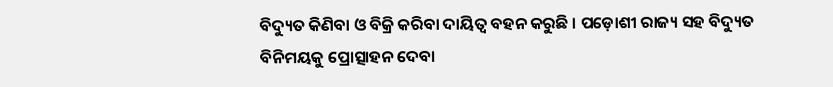ବିଦ୍ୟୁତ କିଣିବା ଓ ବିକ୍ରି କରିବା ଦାୟିତ୍ୱ ବହନ କରୁଛି । ପଡ଼ୋଶୀ ରାଜ୍ୟ ସହ ବିଦ୍ୟୁତ ବିନିମୟକୁ ପ୍ରୋତ୍ସାହନ ଦେବା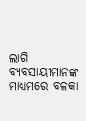ଲାଗି ବ୍ୟବସାୟୀମାନଙ୍କ ମାଧ୍ୟମରେ ବଳକା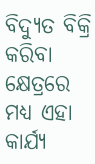ବିଦ୍ୟୁତ ବିକ୍ରି କରିବା କ୍ଷେତ୍ରରେ ମଧ୍ୟ ଏହା କାର୍ଯ୍ୟ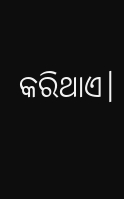କରିଥାଏ।